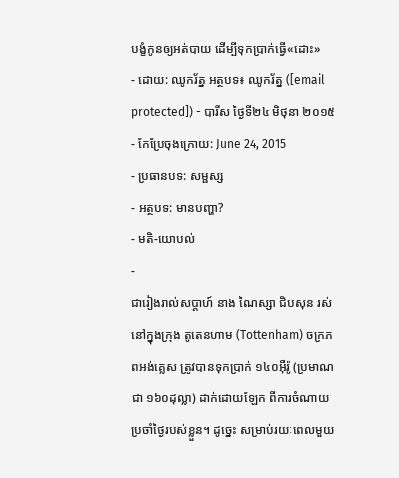បង្ខំកូនឲ្យអត់បាយ ដើម្បីទុកប្រាក់ធ្វើ«ដោះ»
- ដោយ: ឈូករ័ត្ន អត្ថបទ៖ ឈូករ័ត្ន ([email protected]) - បារីស ថ្ងៃទី២៤ មិថុនា ២០១៥
- កែប្រែចុងក្រោយ: June 24, 2015
- ប្រធានបទ: សម្ផស្ស
- អត្ថបទ: មានបញ្ហា?
- មតិ-យោបល់
-
ជារៀងរាល់សប្ដាហ៍ នាង ណៃស្សា ជិបសុន រស់នៅក្នុងក្រុង តូតេនហាម (Tottenham) ចក្រភពអង់គ្លេស ត្រូវបានទុកប្រាក់ ១៤០អ៊ឺរ៉ូ (ប្រមាណជា ១៦០ដុល្លា) ដាក់ដោយឡែក ពីការចំណាយប្រចាំថ្ងៃរបស់ខ្លួន។ ដូច្នេះ សម្រាប់រយៈពេលមួយ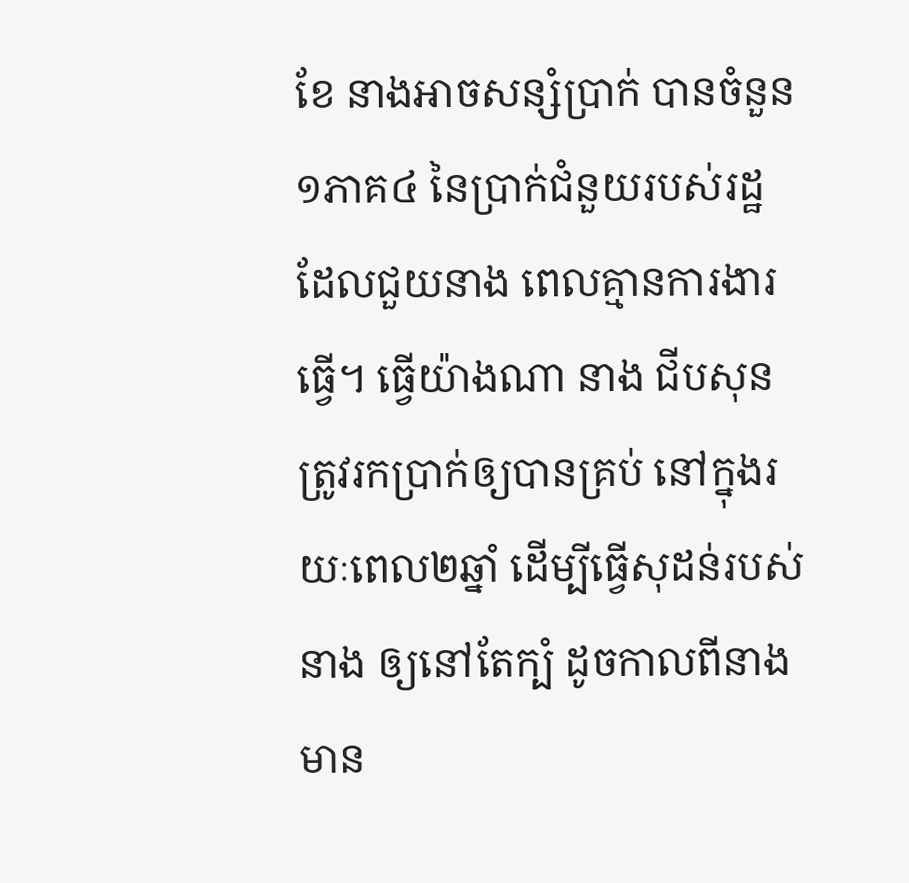ខែ នាងអាចសន្សំប្រាក់ បានចំនួន១ភាគ៤ នៃប្រាក់ជំនួយរបស់រដ្ឋ ដែលជួយនាង ពេលគ្មានការងារធ្វើ។ ធ្វើយ៉ាងណា នាង ជីបសុន ត្រូវរកប្រាក់ឲ្យបានគ្រប់ នៅក្នុងរយៈពេល២ឆ្នាំ ដើម្បីធ្វើសុដន់របស់នាង ឲ្យនៅតែក្បំ ដូចកាលពីនាង មាន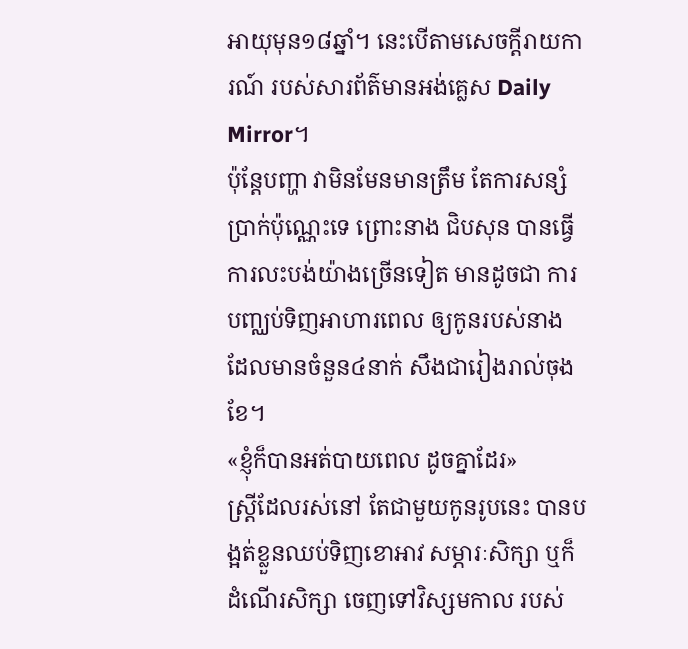អាយុមុន១៨ឆ្នាំ។ នេះបើតាមសេចក្ដីរាយការណ៍ របស់សារព័ត៌មានអង់គ្លេស Daily Mirror។
ប៉ុន្តែបញ្ហា វាមិនមែនមានត្រឹម តែការសន្សំប្រាក់ប៉ុណ្ណេះទេ ព្រោះនាង ជិបសុន បានធ្វើការលះបង់យ៉ាងច្រើនទៀត មានដូចជា ការបញ្ឈប់ទិញអាហារពេល ឲ្យកូនរបស់នាង ដែលមានចំនួន៤នាក់ សឹងជារៀងរាល់ចុងខែ។
«ខ្ញុំក៏បានអត់បាយពេល ដូចគ្នាដែរ»
ស្ត្រីដែលរស់នៅ តែជាមួយកូនរូបនេះ បានបង្អត់ខ្លួនឈប់ទិញខោអាវ សម្ភារៈសិក្សា ឬក៏ដំណើរសិក្សា ចេញទៅវិស្សមកាល របស់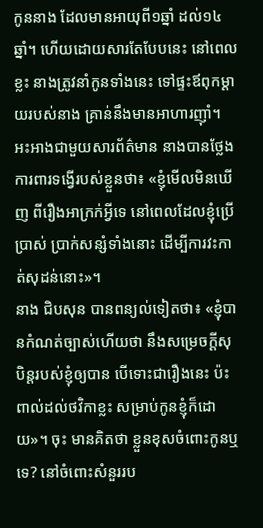កូននាង ដែលមានអាយុពី១ឆ្នាំ ដល់១៤ឆ្នាំ។ ហើយដោយសារតែបែបនេះ នៅពេលខ្លះ នាងត្រូវនាំកូនទាំងនេះ ទៅផ្ទះឪពុកម្ដាយរបស់នាង គ្រាន់នឹងមានអាហារញ៉ាំ។ អះអាងជាមួយសារព័ត៌មាន នាងបានថ្លែងការពារទង្វើរបស់ខ្លួនថា៖ «ខ្ញុំមើលមិនឃើញ ពីរឿងអាក្រក់អ្វីទេ នៅពេលដែលខ្ញុំប្រើប្រាស់ ប្រាក់សន្សំទាំងនោះ ដើម្បីការវះកាត់សុដន់នោះ»។
នាង ជិបសុន បានពន្យល់ទៀតថា៖ «ខ្ញុំបានកំណត់ច្បាស់ហើយថា នឹងសម្រេចក្ដីសុបិន្ដរបស់ខ្ញុំឲ្យបាន បើទោះជារឿងនេះ ប៉ះពាល់ដល់ថវិកាខ្លះ សម្រាប់កូនខ្ញុំក៏ដោយ»។ ចុះ មានគិតថា ខ្លួនខុសចំពោះកូនឬទេ? នៅចំពោះសំនួររប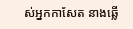ស់អ្នកកាសែត នាងឆ្លើ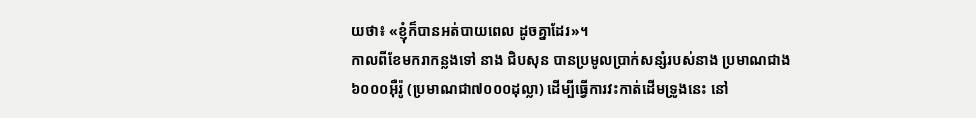យថា៖ «ខ្ញុំក៏បានអត់បាយពេល ដូចគ្នាដែរ»។
កាលពីខែមករាកន្លងទៅ នាង ជិបសុន បានប្រមូលប្រាក់សន្សំរបស់នាង ប្រមាណជាង៦០០០អ៊ឺរ៉ូ (ប្រមាណជា៧០០០ដុល្លា) ដើម្បីធ្វើការវះកាត់ដើមទ្រូងនេះ នៅ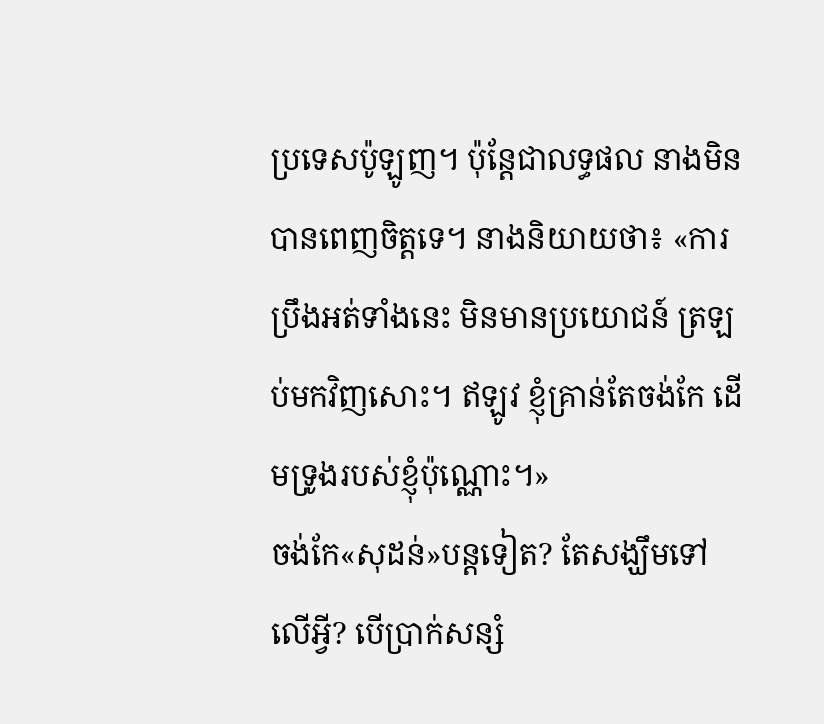ប្រទេសប៉ូឡូញ។ ប៉ុន្តែជាលទ្ធផល នាងមិនបានពេញចិត្តទេ។ នាងនិយាយថា៖ «ការប្រឹងអត់ទាំងនេះ មិនមានប្រយោជន៍ ត្រឡប់មកវិញសោះ។ ឥឡូវ ខ្ញុំគ្រាន់តែចង់កែ ដើមទ្រូងរបស់ខ្ញុំប៉ុណ្ណោះ។»
ចង់កែ«សុដន់»បន្តទៀត? តែសង្ឃឹមទៅលើអ្វី? បើប្រាក់សន្សំ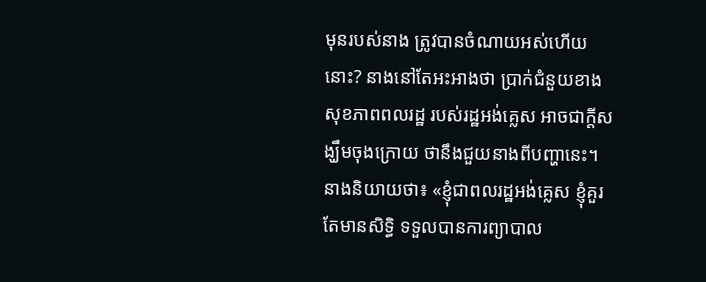មុនរបស់នាង ត្រូវបានចំណាយអស់ហើយនោះ? នាងនៅតែអះអាងថា ប្រាក់ជំនួយខាងសុខភាពពលរដ្ឋ របស់រដ្ឋអង់គ្លេស អាចជាក្ដីសង្ឃឹមចុងក្រោយ ថានឹងជួយនាងពីបញ្ហានេះ។ នាងនិយាយថា៖ «ខ្ញុំជាពលរដ្ឋអង់គ្លេស ខ្ញុំគួរតែមានសិទ្ធិ ទទួលបានការព្យាបាល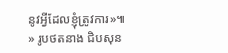នូវអ្វីដែលខ្ញុំត្រូវការ»៕
» រូបថតនាង ជិបសុន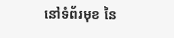នៅទំព័រមុខ នៃ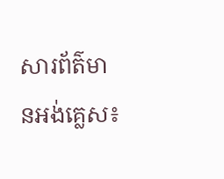សារព័ត៌មានអង់គ្លេស៖